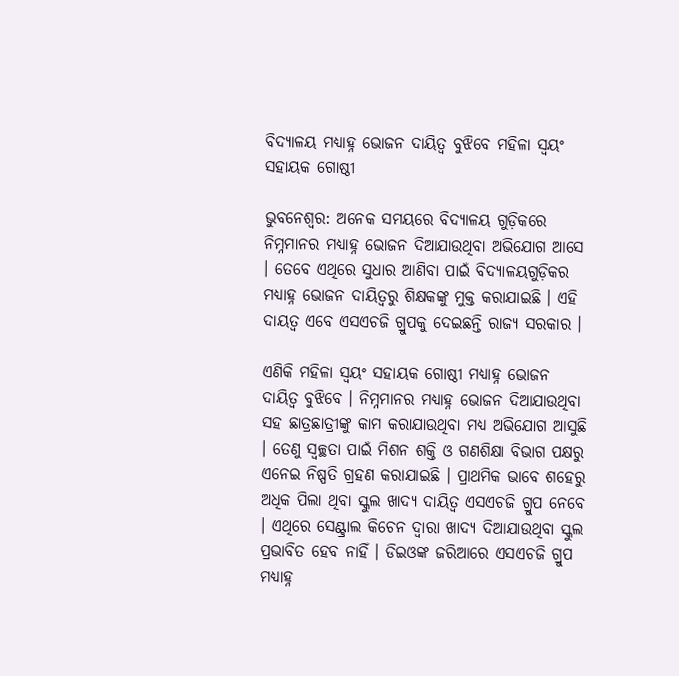ବିଦ୍ୟାଳୟ ମଧ୍ୟାହ୍ନ ଭୋଜନ ଦାୟିତ୍ୱ ବୁଝିବେ ମହିଳା ସ୍ୱୟଂ ସହାୟକ ଗୋଷ୍ଠୀ

ଭୁବନେଶ୍ୱର: ଅନେକ ସମୟରେ ବିଦ୍ୟାଳୟ ଗୁଡ଼ିକରେ ନିମ୍ନମାନର ମଧ୍ୟାହ୍ନ ଭୋଜନ ଦିଆଯାଉଥିବା ଅଭିଯୋଗ ଆସେ । ତେବେ ଏଥିରେ ସୁଧାର ଆଣିବା ପାଇଁ ବିଦ୍ୟାଳୟଗୁଡ଼ିକର ମଧ୍ୟାହ୍ନ ଭୋଜନ ଦାୟିତ୍ୱରୁ ଶିକ୍ଷକଙ୍କୁ ମୁକ୍ତ କରାଯାଇଛି । ଏହି ଦାୟତ୍ୱ ଏବେ ଏସଏଚଜି ଗ୍ରୁପକୁ ଦେଇଛନ୍ତି ରାଜ୍ୟ ସରକାର ।

ଏଣିକି ମହିଳା ସ୍ୱୟଂ ସହାୟକ ଗୋଷ୍ଠୀ ମଧ୍ୟାହ୍ନ ଭୋଜନ ଦାୟିତ୍ୱ ବୁଝିବେ । ନିମ୍ନମାନର ମଧ୍ୟାହ୍ନ ଭୋଜନ ଦିଆଯାଉଥିବା ସହ ଛାତ୍ରଛାତ୍ରୀଙ୍କୁ କାମ କରାଯାଉଥିବା ମଧ୍ୟ ଅଭିଯୋଗ ଆସୁଛି । ତେଣୁ ସ୍ୱଚ୍ଛତା ପାଇଁ ମିଶନ ଶକ୍ତି ଓ ଗଣଶିକ୍ଷା ବିଭାଗ ପକ୍ଷରୁ ଏନେଇ ନିଷ୍ପତି ଗ୍ରହଣ କରାଯାଇଛି । ପ୍ରାଥମିକ ଭାବେ ଶହେରୁ ଅଧିକ ପିଲା ଥିବା ସ୍କୁଲ ଖାଦ୍ୟ ଦାୟିତ୍ୱ ଏସଏଚଜି ଗ୍ରୁପ ନେବେ । ଏଥିରେ ସେଣ୍ଟ୍ରାଲ କିଚେନ ଦ୍ୱାରା ଖାଦ୍ୟ ଦିଆଯାଉଥିବା ସ୍କୁଲ ପ୍ରଭାବିତ ହେବ ନାହିଁ । ଡିଇଓଙ୍କ ଜରିଆରେ ଏସଏଚଜି ଗ୍ରୁପ ମଧ୍ୟାହ୍ନ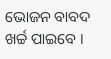ଭୋଜନ ବାବଦ ଖର୍ଚ୍ଚ ପାଇବେ ।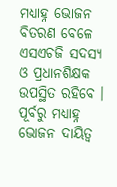ମଧ୍ୟାହ୍ନ ଭୋଜନ ବିତରଣ ବେଳେ ଏସଏଚଜି ସଦସ୍ୟ ଓ ପ୍ରଧାନଶିକ୍ଷକ ଉପସ୍ଥିତ ରହିବେ । ପୂର୍ବରୁ ମଧ୍ୟାହ୍ନ ଭୋଜନ ଦାୟିତ୍ୱ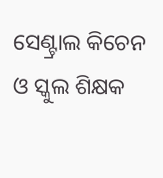ସେଣ୍ଟ୍ରାଲ କିଚେନ ଓ ସ୍କୁଲ ଶିକ୍ଷକ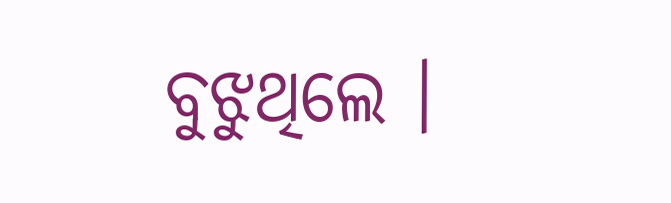ବୁଝୁଥିଲେ ।